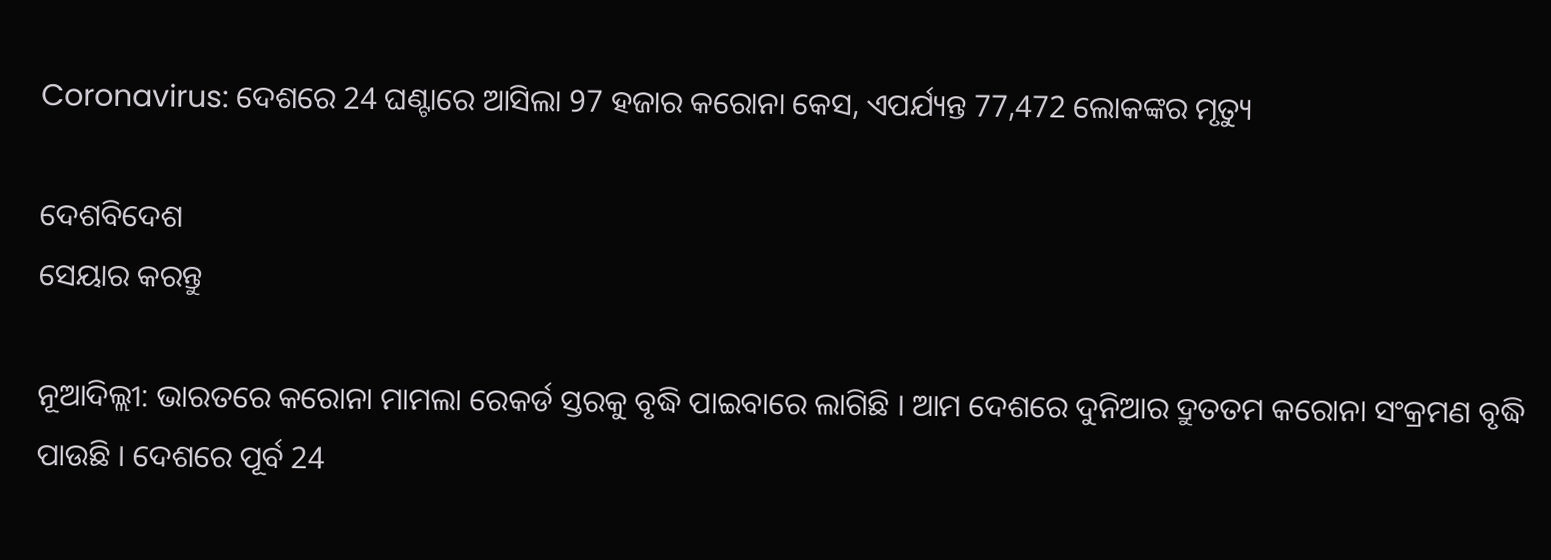Coronavirus: ଦେଶରେ 24 ଘଣ୍ଟାରେ ଆସିଲା 97 ହଜାର କରୋନା କେସ, ଏପର୍ଯ୍ୟନ୍ତ 77,472 ଲୋକଙ୍କର ମୃତ୍ୟୁ

ଦେଶବିଦେଶ
ସେୟାର କରନ୍ତୁ

ନୂଆଦିଲ୍ଲୀ: ଭାରତରେ କରୋନା ମାମଲା ରେକର୍ଡ ସ୍ତରକୁ ବୃଦ୍ଧି ପାଇବାରେ ଲାଗିଛି । ଆମ ଦେଶରେ ଦୁନିଆର ଦ୍ରୁତତମ କରୋନା ସଂକ୍ରମଣ ବୃଦ୍ଧି ପାଉଛି । ଦେଶରେ ପୂର୍ବ 24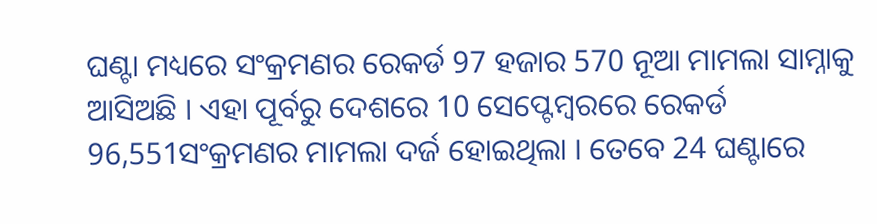ଘଣ୍ଟା ମଧ୍ୟରେ ସଂକ୍ରମଣର ରେକର୍ଡ 97 ହଜାର 570 ନୂଆ ମାମଲା ସାମ୍ନାକୁ ଆସିଅଛି । ଏହା ପୂର୍ବରୁ ଦେଶରେ 10 ସେପ୍ଟେମ୍ବରରେ ରେକର୍ଡ 96,551ସଂକ୍ରମଣର ମାମଲା ଦର୍ଜ ହୋଇଥିଲା । ତେବେ 24 ଘଣ୍ଟାରେ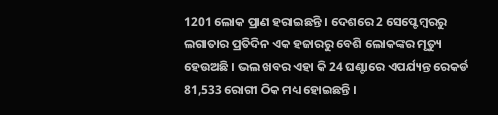1201 ଲୋକ ପ୍ରାଣ ହରାଇଛନ୍ତି । ଦେଶରେ 2 ସେପ୍ଟେମ୍ବରରୁ ଲଗାତାର ପ୍ରତିଦିନ ଏକ ହଜାରରୁ ବେଶି ଲୋକଙ୍କର ମୃତ୍ୟୁ ହେଉଅଛି । ଭଲ ଖବର ଏହା କି 24 ଘଣ୍ଟାରେ ଏପର୍ଯ୍ୟନ୍ତ ରେକର୍ଡ 81,533 ରୋଗୀ ଠିକ ମଧ୍ୟ ହୋଇଛନ୍ତି ।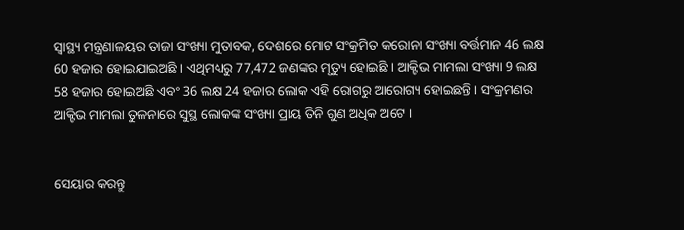ସ୍ୱାସ୍ଥ୍ୟ ମନ୍ତ୍ରଣାଳୟର ତାଜା ସଂଖ୍ୟା ମୁତାବକ, ଦେଶରେ ମୋଟ ସଂକ୍ରମିତ କରୋନା ସଂଖ୍ୟା ବର୍ତ୍ତମାନ 46 ଲକ୍ଷ 60 ହଜାର ହୋଇଯାଇଅଛି । ଏଥିମଧ୍ୟରୁ 77,472 ଜଣଙ୍କର ମୃତ୍ୟୁ ହୋଇଛି । ଆକ୍ଟିଭ ମାମଲା ସଂଖ୍ୟା 9 ଲକ୍ଷ 58 ହଜାର ହୋଇଅଛି ଏବଂ 36 ଲକ୍ଷ 24 ହଜାର ଲୋକ ଏହି ରୋଗରୁ ଆରୋଗ୍ୟ ହୋଇଛନ୍ତି । ସଂକ୍ରମଣର ଆକ୍ଟିଭ ମାମଲା ତୁଳନାରେ ସୁସ୍ଥ ଲୋକଙ୍କ ସଂଖ୍ୟା ପ୍ରାୟ ତିନି ଗୁଣ ଅଧିକ ଅଟେ ।


ସେୟାର କରନ୍ତୁ